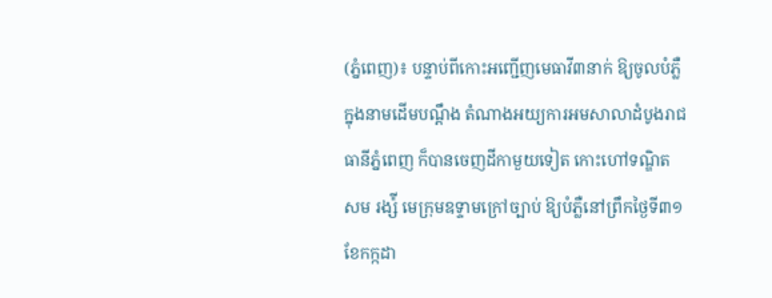(ភ្នំពេញ)៖ បន្ទាប់ពីកោះអញ្ជើញមេធាវី៣នាក់ ឱ្យចូលបំភ្លឺក្នុងនាមដើមបណ្តឹង តំណាងអយ្យការអមសាលាដំបូងរាជធានីភ្នំពេញ ក៏បានចេញដីកាមួយទៀត កោះហៅទណ្ឌិត សម រង្ស៉ី មេក្រុមឧទ្ទាមក្រៅច្បាប់ ឱ្យបំភ្លឺនៅព្រឹកថ្ងៃទី៣១ ខែកក្កដា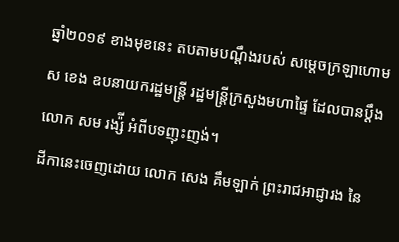ឆ្នាំ២០១៩ ខាងមុខនេះ តបតាមបណ្តឹងរបស់ សម្តេចក្រឡាហោម ស ខេង ឧបនាយករដ្ឋមន្រ្តី រដ្ឋមន្រ្តីក្រសួងមហាផ្ទៃ ដែលបានប្តឹង លោក សម រង្ស៉ី អំពីបទញុះញង់។
ដីកានេះចេញដោយ លោក សេង គឹមឡាក់ ព្រះរាជអាជ្ញារង នៃ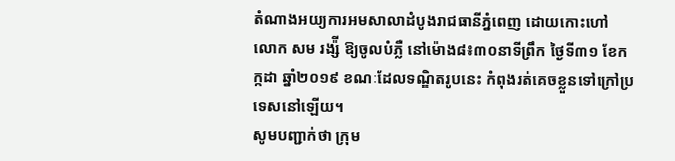តំណាងអយ្យការអមសាលាដំបូងរាជធានីភ្នំពេញ ដោយកោះហៅ លោក សម រង្ស៉ី ឱ្យចូលបំភ្លឺ នៅម៉ោង៨៖៣០នាទីព្រឹក ថ្ងៃទី៣១ ខែកក្កដា ឆ្នាំ២០១៩ ខណៈដែលទណ្ឌិតរូបនេះ កំពុងរត់គេចខ្លួនទៅក្រៅប្រទេសនៅឡើយ។
សូមបញ្ជាក់ថា ក្រុម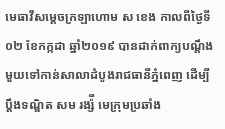មេធាវីសម្តេចក្រឡាហោម ស ខេង កាលពីថ្ងៃទី០២ ខែកក្កដា ឆ្នាំ២០១៩ បានដាក់ពាក្យបណ្តឹងមួយទៅកាន់សាលាដំបូងរាជធានីភ្នំពេញ ដើម្បីប្តឹងទណ្ឌិត សម រង្ស៉ី មេក្រុមប្រឆាំង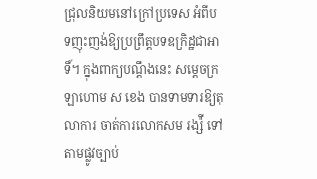ជ្រុលនិយមនៅក្រៅប្រទេស អំពីបទញុះញង់ឱ្យប្រព្រឹត្តបទឧក្រិដ្ឋជាអាទិ៍។ ក្នុងពាក្យបណ្តឹងនេះ សម្តេចក្រឡាហោម ស ខេង បានទាមទារឱ្យតុលាការ ចាត់ការលោកសម រង្ស៉ី ទៅតាមផ្លូវច្បាប់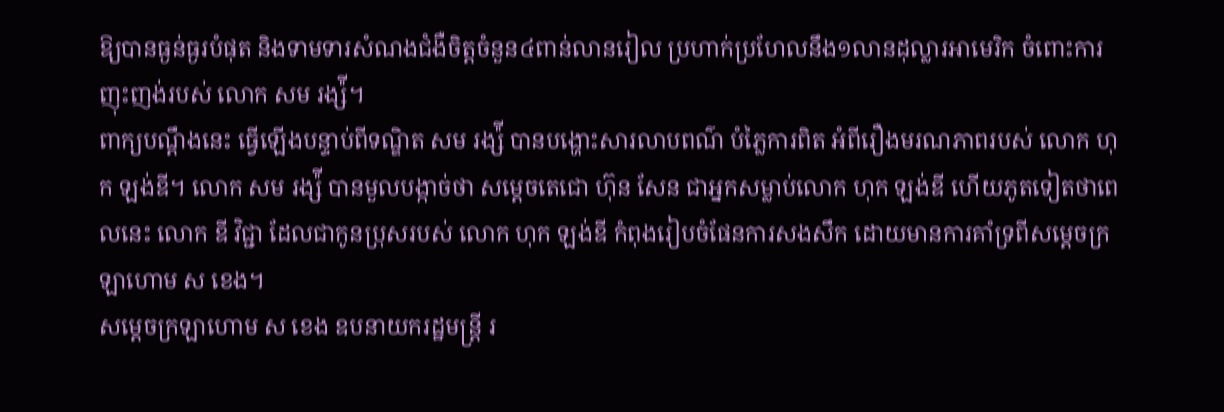ឱ្យបានធ្ងន់ធ្ងរបំផុត និងទាមទារសំណងជំងឺចិត្តចំនួន៤ពាន់លានរៀល ប្រហាក់ប្រហែលនឹង១លានដុល្លារអាមេរិក ចំពោះការញុះញង់របស់ លោក សម រង្ស៉ី។
ពាក្យបណ្តឹងនេះ ធ្វើឡើងបន្ទាប់ពីទណ្ឌិត សម រង្ស៉ី បានបង្ហោះសារលាបពណ៌ បំភ្លៃការពិត អំពីរឿងមរណភាពរបស់ លោក ហុក ឡង់ឌី។ លោក សម រង្ស៉ី បានមួលបង្កាច់ថា សម្តេចតេជោ ហ៊ុន សែន ជាអ្នកសម្លាប់លោក ហុក ឡង់ឌី ហើយភូតទៀតថាពេលនេះ លោក ឌី វិជ្ជា ដែលជាកូនប្រុសរបស់ លោក ហុក ឡង់ឌី កំពុងរៀបចំផែនការសងសឹក ដោយមានការគាំទ្រពីសម្តេចក្រឡាហោម ស ខេង។
សម្តេចក្រឡាហោម ស ខេង ឧបនាយករដ្ឋមន្រ្តី រ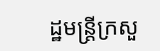ដ្ឋមន្រ្តីក្រសួ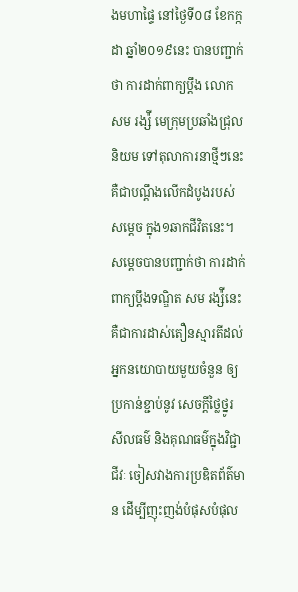ងមហាផ្ទៃ នៅថ្ងៃទី០៨ ខែកក្កដា ឆ្នាំ២០១៩នេះ បានបញ្ជាក់ថា ការដាក់ពាក្យប្តឹង លោក សម រង្ស៉ី មេក្រុមប្រឆាំងជ្រុលនិយម ទៅតុលាការនាថ្មីៗនេះ គឺជាបណ្តឹងលើកដំបូងរបស់សម្តេច ក្នុង១ឆាកជីវិតនេះ។
សម្តេចបានបញ្ជាក់ថា ការដាក់ពាក្យប្តឹងទណ្ឌិត សម រង្ស៉ីនេះ គឺជាការដាស់តឿនស្មារតីដល់អ្នកនយោបាយមួយចំនួន ឲ្យប្រកាន់ខ្ជាប់នូវ សេចក្តីថ្លៃថ្នូរ សីលធម៌ និងគុណធម៌ក្នុងវិជ្ជាជីវៈ ចៀសវាងការប្រឌិតព័ត៌មាន ដើម្បីញុះញង់បំផុសបំផុល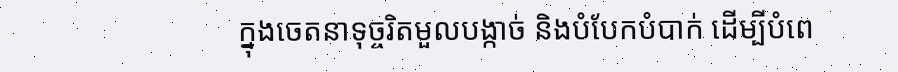ក្នុងចេតនាទុច្ចរិតមួលបង្កាច់ និងបំបែកបំបាក់ ដើម្បីបំពេ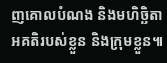ញគោលបំណង និងមហិច្ឆិតាអគតិរបស់ខ្លួន និងក្រុមខ្លួន៕